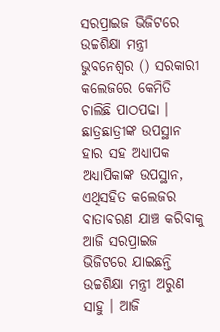ସରପ୍ରାଇଜ ଭିଜିଟରେ ଉଚ୍ଚଶିକ୍ଷା ମନ୍ତ୍ରୀ
ଭୁବନେଶ୍ବର () ସରକାରୀ କଲେଜରେ କେମିତି ଚାଲିଛି ପାଠପଢା । ଛାତ୍ରଛାତ୍ରୀଙ୍କ ଉପସ୍ଥାନ ହାର ସହ ଅଧ୍ୟାପକ ଅଧ୍ୟାପିକାଙ୍କ ଉପସ୍ଥାନ, ଏଥିସହିତ କଲେଜର ବାତାବରଣ ଯାଞ୍ଚ କରିବାକୁ ଆଜି ସରପ୍ରାଇଜ ଭିଜିଟରେ ଯାଇଛନ୍ତି ଉଚ୍ଚଶିକ୍ଷା ମନ୍ତ୍ରୀ ଅରୁଣ ସାହୁ । ଆଜି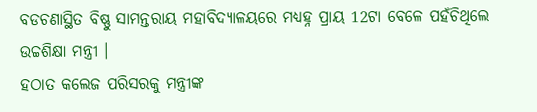ବଡଚଣାସ୍ଥିତ ବିଷ୍ଣୁ ସାମନ୍ତରାୟ ମହାବିଦ୍ୟାଳୟରେ ମଧ୍ୟହ୍ନ ପ୍ରାୟ 12ଟା ବେଳେ ପହଁଚିଥିଲେ ଉଚ୍ଚଶିକ୍ଷା ମନ୍ତ୍ରୀ ।
ହଠାତ କଲେଜ ପରିସରକୁ ମନ୍ତ୍ରୀଙ୍କ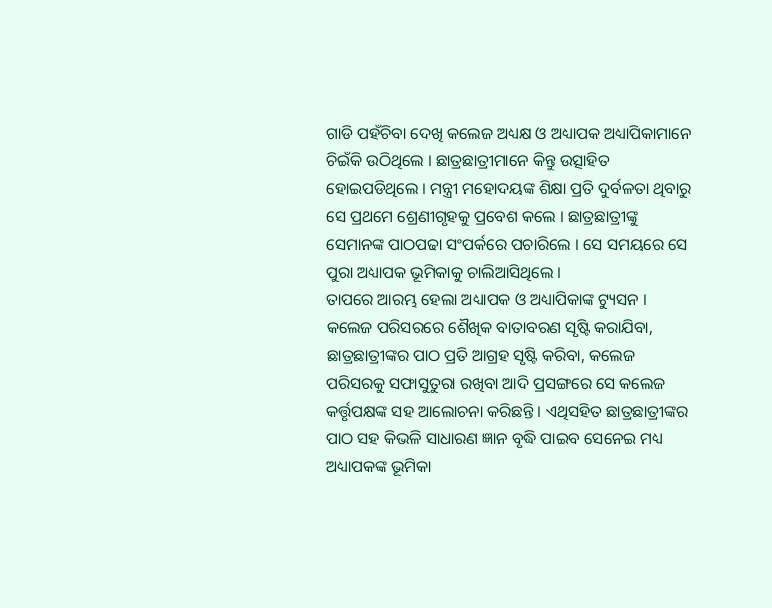ଗାଡି ପହଁଚିବା ଦେଖି କଲେଜ ଅଧ୍ୟକ୍ଷ ଓ ଅଧ୍ୟାପକ ଅଧ୍ୟାପିକାମାନେ ଚିଇଁକି ଉଠିଥିଲେ । ଛାତ୍ରଛାତ୍ରୀମାନେ କିନ୍ତୁ ଉତ୍ସାହିତ ହୋଇପଡିଥିଲେ । ମନ୍ତ୍ରୀ ମହୋଦୟଙ୍କ ଶିକ୍ଷା ପ୍ରତି ଦୁର୍ବଳତା ଥିବାରୁ ସେ ପ୍ରଥମେ ଶ୍ରେଣୀଗୃହକୁ ପ୍ରବେଶ କଲେ । ଛାତ୍ରଛାତ୍ରୀଙ୍କୁ ସେମାନଙ୍କ ପାଠପଢା ସଂପର୍କରେ ପଚାରିଲେ । ସେ ସମୟରେ ସେ ପୁରା ଅଧ୍ୟାପକ ଭୂମିକାକୁ ଚାଲିଆସିଥିଲେ ।
ତାପରେ ଆରମ୍ଭ ହେଲା ଅଧ୍ୟାପକ ଓ ଅଧ୍ୟାପିକାଙ୍କ ଟ୍ୟୁସନ । କଲେଜ ପରିସରରେ ଶୈଖିକ ବାତାବରଣ ସୃଷ୍ଟି କରାଯିବା, ଛାତ୍ରଛାତ୍ରୀଙ୍କର ପାଠ ପ୍ରତି ଆଗ୍ରହ ସୃଷ୍ଟି କରିବା, କଲେଜ ପରିସରକୁ ସଫାସୁତୁରା ରଖିବା ଆଦି ପ୍ରସଙ୍ଗରେ ସେ କଲେଜ କର୍ତ୍ତୃପକ୍ଷଙ୍କ ସହ ଆଲୋଚନା କରିଛନ୍ତି । ଏଥିସହିତ ଛାତ୍ରଛାତ୍ରୀଙ୍କର ପାଠ ସହ କିଭଳି ସାଧାରଣ ଜ୍ଞାନ ବୃଦ୍ଧି ପାଇବ ସେନେଇ ମଧ୍ୟ ଅଧ୍ୟାପକଙ୍କ ଭୂମିକା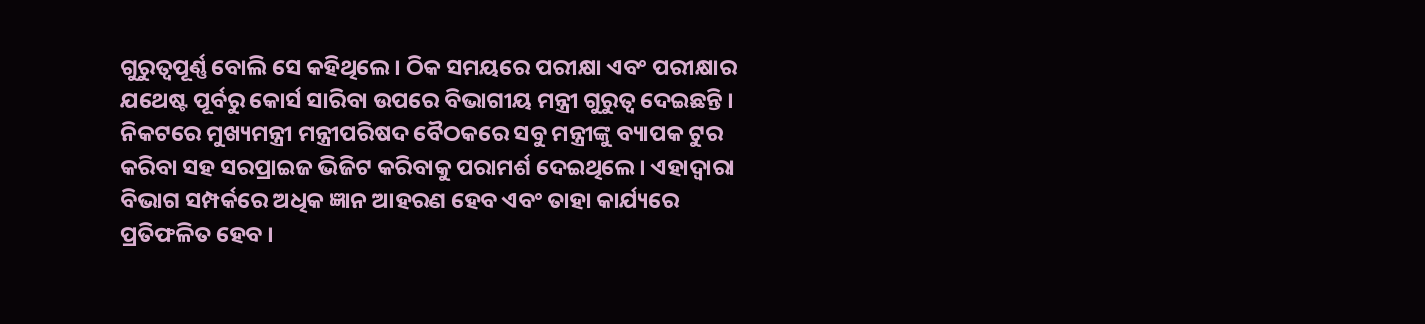ଗୁରୁତ୍ବପୂର୍ଣ୍ଣ ବୋଲି ସେ କହିଥିଲେ । ଠିକ ସମୟରେ ପରୀକ୍ଷା ଏବଂ ପରୀକ୍ଷାର ଯଥେଷ୍ଟ ପୂର୍ବରୁ କୋର୍ସ ସାରିବା ଉପରେ ବିଭାଗୀୟ ମନ୍ତ୍ରୀ ଗୁରୁତ୍ବ ଦେଇଛନ୍ତି ।
ନିକଟରେ ମୁଖ୍ୟମନ୍ତ୍ରୀ ମନ୍ତ୍ରୀପରିଷଦ ବୈଠକରେ ସବୁ ମନ୍ତ୍ରୀଙ୍କୁ ବ୍ୟାପକ ଟୁର କରିବା ସହ ସରପ୍ରାଇଜ ଭିଜିଟ କରିବାକୁ ପରାମର୍ଶ ଦେଇଥିଲେ । ଏହାଦ୍ବାରା ବିଭାଗ ସମ୍ପର୍କରେ ଅଧିକ ଜ୍ଞାନ ଆହରଣ ହେବ ଏବଂ ତାହା କାର୍ଯ୍ୟରେ ପ୍ରତିଫଳିତ ହେବ ।